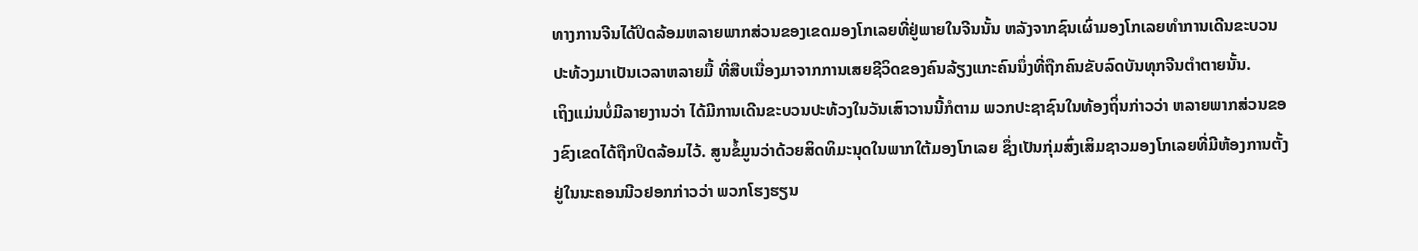ທາງການຈີນໄດ້ປິດລ້ອມຫລາຍພາກສ່ວນຂອງເຂດມອງໂກເລຍທີ່ຢູ່ພາຍໃນຈີນນັ້ນ ຫລັງຈາກຊົນເຜົ່າມອງໂກເລຍທໍາການເດີນຂະບວນປະທ້ວງມາເປັນເວລາຫລາຍມື້ ທີ່ສືບເນື່ອງມາຈາກການເສຍຊີວິດຂອງຄົນລ້ຽງແກະຄົນນຶ່ງທີ່ຖືກຄົນຂັບລົດບັນທຸກຈີນຕໍາຕາຍນັ້ນ.
ເຖິງແມ່ນບໍ່ມີລາຍງານວ່າ ໄດ້ມີການເດີນຂະບວນປະທ້ວງໃນວັນເສົາວານນີ້ກໍຕາມ ພວກປະຊາຊົນໃນທ້ອງຖິ່ນກ່າວວ່າ ຫລາຍພາກສ່ວນຂອງຂົງເຂດໄດ້ຖືກປິດລ້ອມໄວ້. ສູນຂໍ້ມູນວ່າດ້ວຍສິດທິມະນຸດໃນພາກໃຕ້ມອງໂກເລຍ ຊຶ່ງເປັນກຸ່ມສົ່ງເສິມຊາວມອງໂກເລຍທີ່ມີຫ້ອງການຕັ້ງຢູ່ໃນນະຄອນນີວຢອກກ່າວວ່າ ພວກໂຮງຮຽນ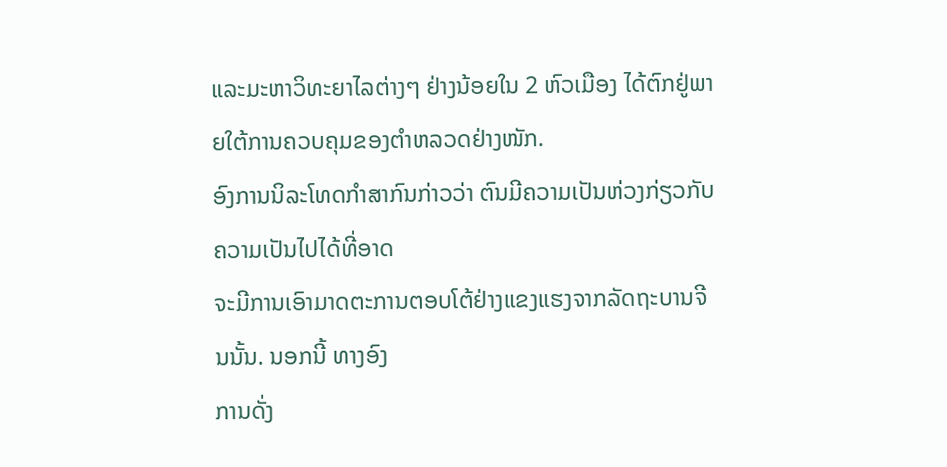ແລະມະຫາວິທະຍາໄລຕ່າງໆ ຢ່າງນ້ອຍໃນ 2 ຫົວເມືອງ ໄດ້ຕົກຢູ່ພາຍໃຕ້ການຄວບຄຸມຂອງຕໍາຫລວດຢ່າງໜັກ.
ອົງການນິລະໂທດກໍາສາກົນກ່າວວ່າ ຕົນມີຄວາມເປັນຫ່ວງກ່ຽວກັບຄວາມເປັນໄປໄດ້ທີ່ອາດ
ຈະມີການເອົາມາດຕະການຕອບໂຕ້ຢ່າງແຂງແຮງຈາກລັດຖະບານຈີນນັ້ນ. ນອກນີ້ ທາງອົງ
ການດັ່ງ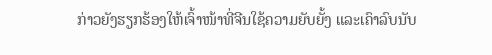ກ່າວຍັງຮຽກຮ້ອງໃຫ້ເຈົ້າໜ້າທີ່ຈີນໃຊ້ຄວາມຍັບຍັ້ງ ແລະເຄົາລົບນັບ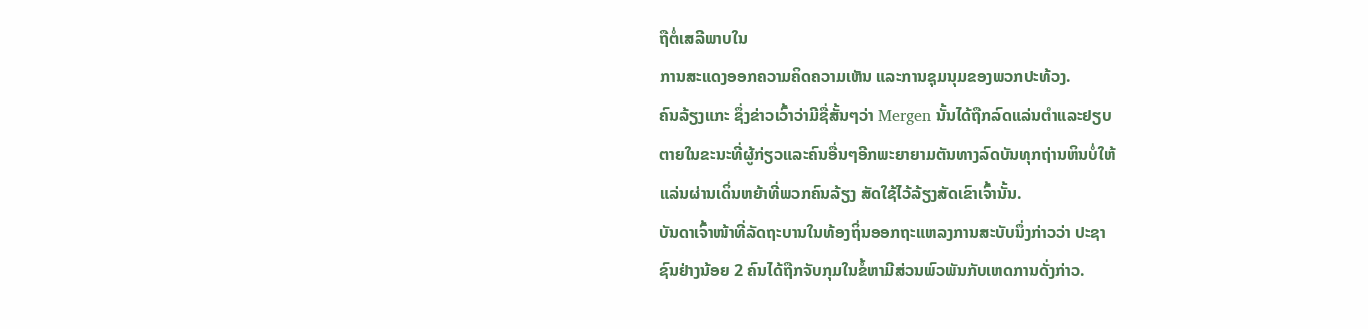ຖືຕໍ່ເສລີພາບໃນ
ການສະແດງອອກຄວາມຄິດຄວາມເຫັນ ແລະການຊຸມນຸມຂອງພວກປະທ້ວງ.
ຄົນລ້ຽງແກະ ຊຶ່ງຂ່າວເວົ້າວ່າມີຊື່ສັ້ນໆວ່າ Mergen ນັ້ນໄດ້ຖືກລົດແລ່ນຕໍາແລະຢຽບ
ຕາຍໃນຂະນະທີ່ຜູ້ກ່ຽວແລະຄົນອື່ນໆອີກພະຍາຍາມຕັນທາງລົດບັນທຸກຖ່ານຫິນບໍ່ໃຫ້
ແລ່ນຜ່ານເດິ່ນຫຍ້າທີ່ພວກຄົນລ້ຽງ ສັດໃຊ້ໄວ້ລ້ຽງສັດເຂົາເຈົ້ານັ້ນ.
ບັນດາເຈົ້າໜ້າທີ່ລັດຖະບານໃນທ້ອງຖິ່ນອອກຖະແຫລງການສະບັບນຶ່ງກ່າວວ່າ ປະຊາ
ຊົນຢ່າງນ້ອຍ 2 ຄົນໄດ້ຖືກຈັບກຸມໃນຂໍ້ຫາມີສ່ວນພົວພັນກັບເຫດການດັ່ງກ່າວ.